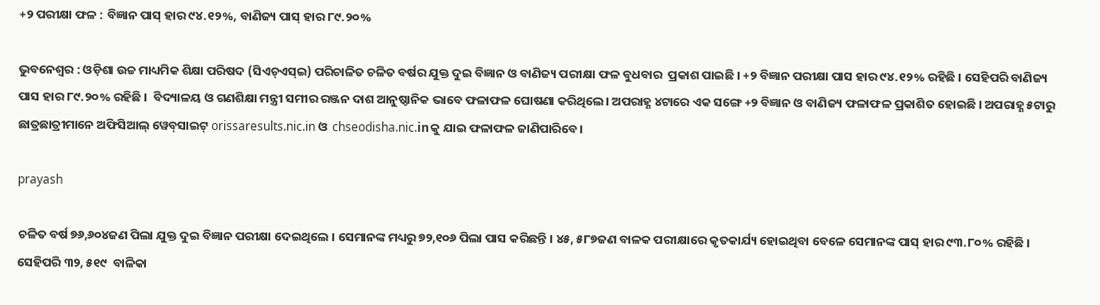+୨ ପରୀକ୍ଷା ଫଳ : ବିଜ୍ଞାନ ପାସ୍ ହାର ୯୪.୧୨%, ବାଣିଜ୍ୟ ପାସ୍ ହାର ୮୯.୨୦%

ଭୁବନେଶ୍ବର : ଓଡ଼ିଶା ଉଚ୍ଚ ମାଧ୍ୟମିକ ଶିକ୍ଷା ପରିଷଦ (ସିଏଚ୍‌ଏସ୍‌ଇ) ପରିଚାଳିତ ଚଳିତ ବର୍ଷର ଯୁକ୍ତ ଦୁଇ ବିଜ୍ଞାନ ଓ ବାଣିଜ୍ୟ ପରୀକ୍ଷା ଫଳ ବୁଧବାର  ପ୍ରକାଶ ପାଇଛି । +୨ ବିଜ୍ଞାନ ପରୀକ୍ଷା ପାସ ହାର ୯୪.୧୨% ରହିଛି । ସେହିପରି ବାଣିଜ୍ୟ ପାସ ହାର ୮୯.୨୦% ରହିଛି ।  ବିଦ୍ୟାଳୟ ଓ ଗଣଶିକ୍ଷା ମନ୍ତ୍ରୀ ସମୀର ରଞ୍ଜନ ଦାଶ ଆନୁଷ୍ଠାନିକ ଭାବେ ଫଳାଫଳ ଘୋଷଣା କରିଥିଲେ। ଅପରାହ୍ଣ ୪ଟାରେ ଏକ ସଙ୍ଗେ +୨ ବିଜ୍ଞାନ ଓ ବାଣିଜ୍ୟ ଫଳାଫଳ ପ୍ରକାଶିତ ହୋଇଛି । ଅପରାହ୍ଣ ୫ଟାରୁ ଛାତ୍ରଛାତ୍ରୀମାନେ ଅଫିସିଆଲ୍‌ ୱେବ୍‌ସାଇଟ୍‌ orissaresults.nic.in ଓ  chseodisha.nic.inକୁ ଯାଇ ଫଳାଫଳ ଜାଣିପାରିବେ।

prayash

ଚଳିତ ବର୍ଷ ୭୬,୬୦୪ଜଣ ପିଲା ଯୁକ୍ତ ଦୁଇ ବିଜ୍ଞାନ ପରୀକ୍ଷା ଦେଇଥିଲେ । ସେମାନଙ୍କ ମଧ୍ୟରୁ ୭୨,୧୦୬ ପିଲା ପାସ କରିଛନ୍ତି । ୪୫, ୫୮୭ଜଣ ବାଳକ ପରୀକ୍ଷାରେ କୃତକାର୍ଯ୍ୟ ହୋଇଥିବା ବେଳେ ସେମାନଙ୍କ ପାସ୍ ହାର ୯୩.୮୦% ରହିଛି । ସେହିପରି ୩୨, ୫୧୯  ବାଳିକା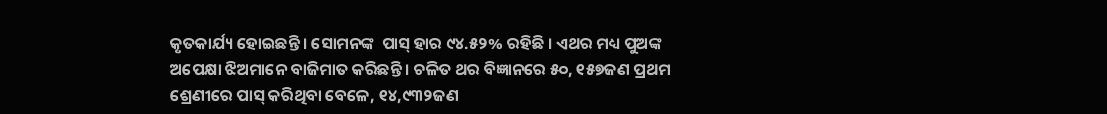କୃତକାର୍ଯ୍ୟ ହୋଇଛନ୍ତି । ସୋମନଙ୍କ  ପାସ୍ ହାର ୯୪.୫୨% ରହିଛି । ଏଥର ମଧ୍ୟ ପୁଅଙ୍କ ଅପେକ୍ଷା ଝିଅମାନେ ବାଜିମାତ କରିଛନ୍ତି । ଚଳିତ ଥର ବିଜ୍ଞାନରେ ୫୦, ୧୫୭ଜଣ ପ୍ରଥମ ଶ୍ରେଣୀରେ ପାସ୍ କରିଥିବା ବେଳେ, ୧୪,୯୩୨ଜଣ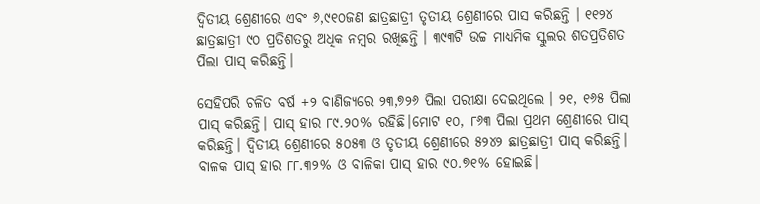ଦ୍ୱିତୀୟ ଶ୍ରେଣୀରେ ଏବଂ ୬,୯୧୦ଜଣ ଛାତ୍ରଛାତ୍ରୀ ତୃତୀୟ ଶ୍ରେଣୀରେ ପାସ କରିଛନ୍ତି । ୧୧୨୪ ଛାତ୍ରଛାତ୍ରୀ ୯୦ ପ୍ରତିଶତରୁ ଅଧିକ ନମ୍ବର ରଖିଛନ୍ତି । ୩୯୩ଟି ଉଚ୍ଚ ମାଧ୍ୟମିକ ସ୍କୁଲର ଶତପ୍ରତିଶତ ପିଲା ପାସ୍ କରିଛନ୍ତି।

ସେହିପରି ଚଳିତ ବର୍ଷ +୨ ବାଣିଜ୍ୟରେ ୨୩,୭୨୬ ପିଲା ପରୀକ୍ଷା ଦେଇଥିଲେ । ୨୧, ୧୬୫ ପିଲା ପାସ୍ କରିଛନ୍ତି। ପାସ୍ ହାର ୮୯.୨୦% ରହିଛି।ମୋଟ ୧୦, ୮୬୩ ପିଲା ପ୍ରଥମ ଶ୍ରେଣୀରେ ପାସ୍ କରିଛନ୍ତି। ଦ୍ୱିତୀୟ ଶ୍ରେଣୀରେ ୫୦୫୩ ଓ ତୃତୀୟ ଶ୍ରେଣୀରେ ୫୨୪୨ ଛାତ୍ରଛାତ୍ରୀ ପାସ୍ କରିଛନ୍ତି। ବାଳକ ପାସ୍ ହାର ୮୮.୩୨% ଓ ବାଳିକା ପାସ୍ ହାର ୯୦.୭୧% ହୋଇଛି।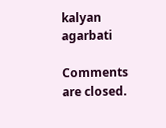kalyan agarbati

Comments are closed.